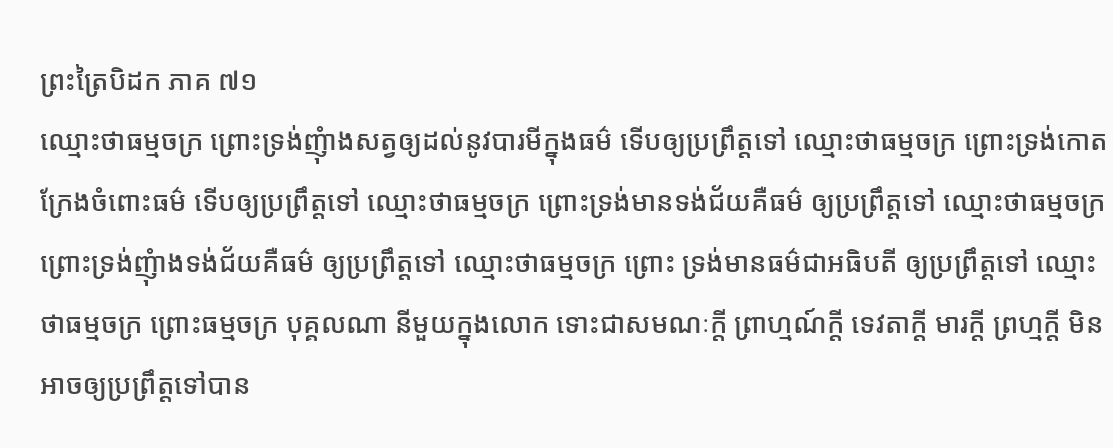ព្រះត្រៃបិដក ភាគ ៧១
ឈ្មោះថាធម្មចក្រ ព្រោះទ្រង់ញុំាងសត្វឲ្យដល់នូវបារមីក្នុងធម៌ ទើបឲ្យប្រព្រឹត្តទៅ ឈ្មោះថាធម្មចក្រ ព្រោះទ្រង់កោតក្រែងចំពោះធម៌ ទើបឲ្យប្រព្រឹត្តទៅ ឈ្មោះថាធម្មចក្រ ព្រោះទ្រង់មានទង់ជ័យគឺធម៌ ឲ្យប្រព្រឹត្តទៅ ឈ្មោះថាធម្មចក្រ ព្រោះទ្រង់ញុំាងទង់ជ័យគឺធម៌ ឲ្យប្រព្រឹត្តទៅ ឈ្មោះថាធម្មចក្រ ព្រោះ ទ្រង់មានធម៌ជាអធិបតី ឲ្យប្រព្រឹត្តទៅ ឈ្មោះថាធម្មចក្រ ព្រោះធម្មចក្រ បុគ្គលណា នីមួយក្នុងលោក ទោះជាសមណៈក្តី ព្រាហ្មណ៍ក្តី ទេវតាក្តី មារក្តី ព្រហ្មក្តី មិនអាចឲ្យប្រព្រឹត្តទៅបាន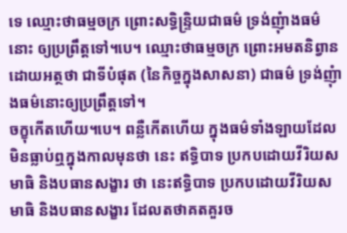ទេ ឈ្មោះថាធម្មចក្រ ព្រោះសទ្ធិន្ទ្រិយជាធម៌ ទ្រង់ញុំាងធម៌នោះ ឲ្យប្រព្រឹត្តទៅ។បេ។ ឈ្មោះថាធម្មចក្រ ព្រោះអមតនិព្វាន ដោយអត្ថថា ជាទីបំផុត (នៃកិច្ចក្នុងសាសនា) ជាធម៌ ទ្រង់ញុំាងធម៌នោះឲ្យប្រព្រឹត្តទៅ។
ចក្ខុកើតហើយ។បេ។ ពន្លឺកើតហើយ ក្នុងធម៌ទាំងឡាយដែលមិនធ្លាប់ឮក្នុងកាលមុនថា នេះ ឥទ្ធិបាទ ប្រកបដោយវីរិយសមាធិ និងបធានសង្ខារ ថា នេះឥទ្ធិបាទ ប្រកបដោយវីរិយសមាធិ និងបធានសង្ខារ ដែលតថាគតគួរច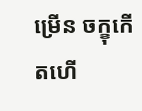ម្រើន ចក្ខុកើតហើ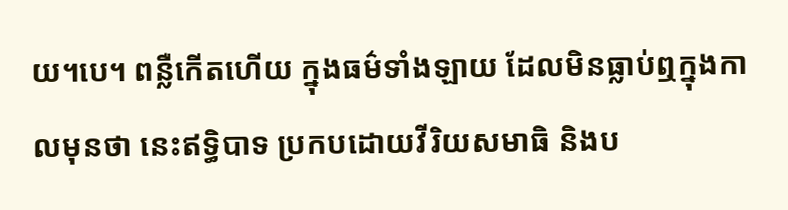យ។បេ។ ពន្លឺកើតហើយ ក្នុងធម៌ទាំងឡាយ ដែលមិនធ្លាប់ឮក្នុងកាលមុនថា នេះឥទ្ធិបាទ ប្រកបដោយវីរិយសមាធិ និងប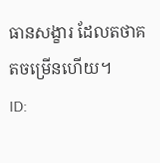ធានសង្ខារ ដែលតថាគតចម្រើនហើយ។
ID: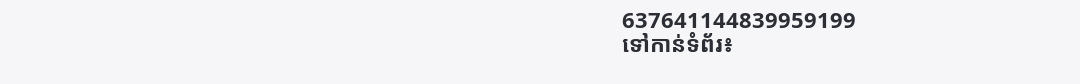637641144839959199
ទៅកាន់ទំព័រ៖